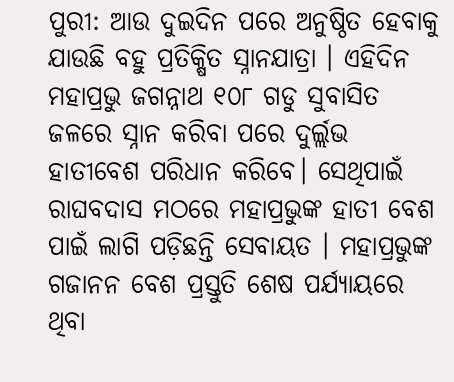ପୁରୀ: ଆଉ ଦୁଇଦିନ ପରେ ଅନୁଷ୍ଠିତ ହେବାକୁ ଯାଉଛି ବହୁ ପ୍ରତିକ୍ଷିତ ସ୍ନାନଯାତ୍ରା । ଏହିଦିନ ମହାପ୍ରଭୁ ଜଗନ୍ନାଥ ୧୦୮ ଗଡୁ ସୁବାସିତ ଜଳରେ ସ୍ନାନ କରିବା ପରେ ଦୁର୍ଲ୍ଲଭ ହାତୀବେଶ ପରିଧାନ କରିବେ। ସେଥିପାଇଁ ରାଘବଦାସ ମଠରେ ମହାପ୍ରଭୁଙ୍କ ହାତୀ ବେଶ ପାଇଁ ଲାଗି ପଡ଼ିଛନ୍ତି ସେବାୟତ । ମହାପ୍ରଭୁଙ୍କ ଗଜାନନ ବେଶ ପ୍ରସ୍ତୁତି ଶେଷ ପର୍ଯ୍ୟାୟରେ ଥିବା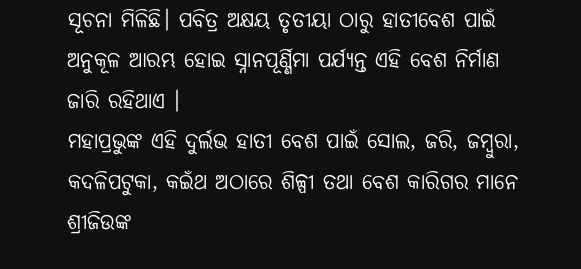ସୂଚନା ମିଳିଛି। ପବିତ୍ର ଅକ୍ଷୟ ତୃତୀୟା ଠାରୁ ହାତୀବେଶ ପାଇଁ ଅନୁକୂଳ ଆରମ୍ଭ ହୋଇ ସ୍ନାନପୂର୍ଣ୍ଣିମା ପର୍ଯ୍ୟନ୍ତ ଏହି ବେଶ ନିର୍ମାଣ ଜାରି ରହିଥାଏ ।
ମହାପ୍ରଭୁଙ୍କ ଏହି ଦୁର୍ଲଭ ହାତୀ ବେଶ ପାଇଁ ସୋଲ, ଜରି, ଜମ୍ବୁରା, କଦଳିପଟୁକା, କଇଁଥ ଅଠାରେ ଶିଳ୍ପୀ ତଥା ବେଶ କାରିଗର ମାନେ ଶ୍ରୀଜିଉଙ୍କ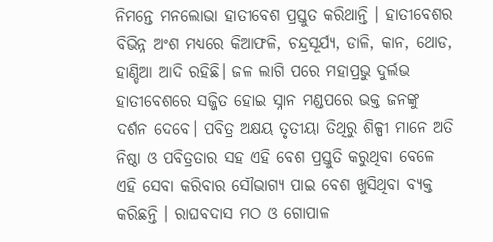ନିମନ୍ତେ ମନଲୋଭା ହାତୀବେଶ ପ୍ରସ୍ତୁତ କରିଥାନ୍ତି । ହାତୀବେଶର ବିଭିନ୍ନ ଅଂଶ ମଧ୍ୟରେ କିଆଫଳି, ଚନ୍ଦ୍ରସୂର୍ଯ୍ୟ, ଡାଳି, କାନ, ଥୋଡ, ହାଣ୍ଡିଆ ଆଦି ରହିଛି। ଜଳ ଲାଗି ପରେ ମହାପ୍ରଭୁ ଦୁର୍ଲଭ ହାତୀବେଶରେ ସଜ୍ଜିତ ହୋଇ ସ୍ନାନ ମଣ୍ଡପରେ ଭକ୍ତ ଜନଙ୍କୁ ଦର୍ଶନ ଦେବେ। ପବିତ୍ର ଅକ୍ଷୟ ତୃତୀୟା ତିଥିରୁ ଶିଳ୍ପୀ ମାନେ ଅତି ନିଷ୍ଠା ଓ ପବିତ୍ରତାର ସହ ଏହି ବେଶ ପ୍ରସ୍ତୁତି କରୁଥିବା ବେଳେ ଏହି ସେବା କରିବାର ସୌଭାଗ୍ୟ ପାଇ ବେଶ ଖୁସିଥିବା ବ୍ୟକ୍ତ କରିଛନ୍ତି । ରାଘବଦାସ ମଠ ଓ ଗୋପାଳ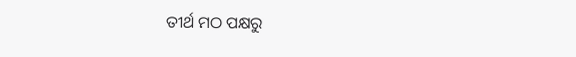ତୀର୍ଥ ମଠ ପକ୍ଷରୁ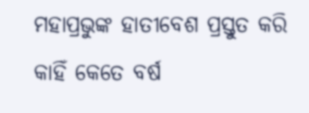ମହାପ୍ରଭୁଙ୍କ ହାତୀବେଶ ପ୍ରସ୍ତୁତ କରି କାହିଁ କେତେ ବର୍ଷ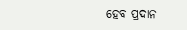ହେବ ପ୍ରଦାନ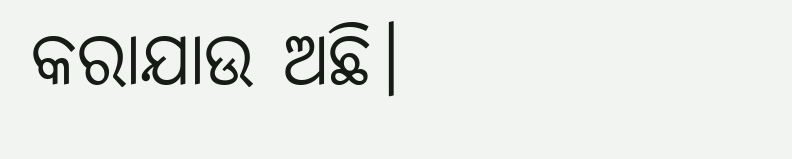କରାଯାଉ ଅଛି।